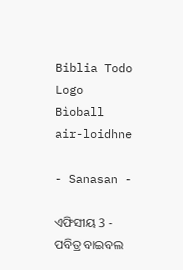Biblia Todo Logo
Bìoball air-loidhne

- Sanasan -

ଏଫିସୀୟ 3 - ପବିତ୍ର ବାଇବଲ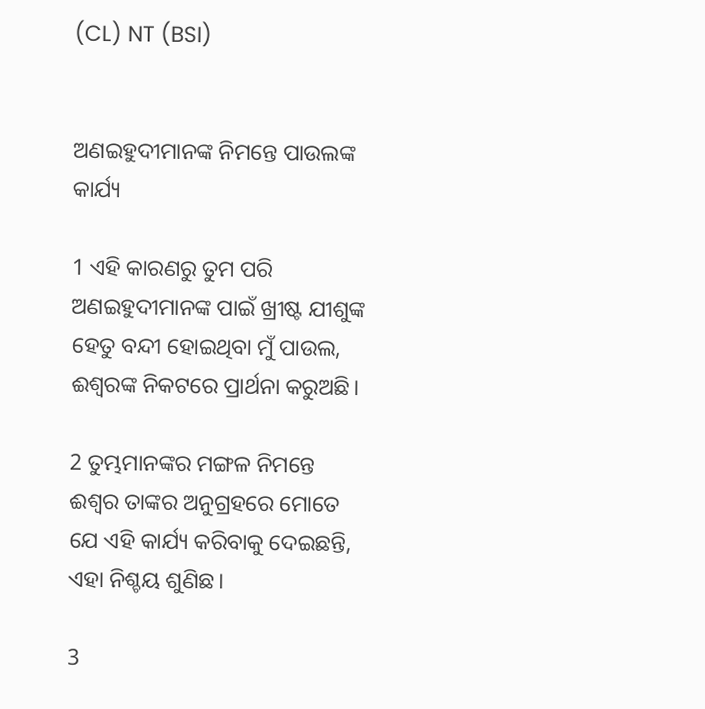(CL) NT (BSI)


ଅଣଇହୁଦୀମାନଙ୍କ ନିମନ୍ତେ ପାଉଲଙ୍କ କାର୍ଯ୍ୟ

1 ଏହି କାରଣରୁ ତୁମ ପରି ଅଣଇହୁଦୀମାନଙ୍କ ପାଇଁ ଖ୍ରୀଷ୍ଟ ଯୀଶୁଙ୍କ ହେତୁ ବନ୍ଦୀ ହୋଇଥିବା ମୁଁ ପାଉଲ, ଈଶ୍ୱରଙ୍କ ନିକଟରେ ପ୍ରାର୍ଥନା କରୁଅଛି।

2 ତୁମ୍ଭମାନଙ୍କର ମଙ୍ଗଳ ନିମନ୍ତେ ଈଶ୍ୱର ତାଙ୍କର ଅନୁଗ୍ରହରେ ମୋତେ ଯେ ଏହି କାର୍ଯ୍ୟ କରିବାକୁ ଦେଇଛନ୍ତି, ଏହା ନିଶ୍ଚୟ ଶୁଣିଛ।

3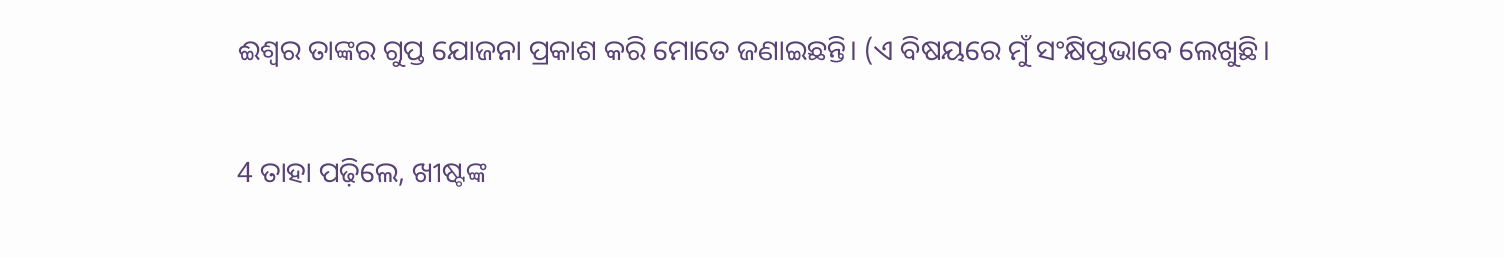ଈଶ୍ୱର ତାଙ୍କର ଗୁପ୍ତ ଯୋଜନା ପ୍ରକାଶ କରି ମୋତେ ଜଣାଇଛନ୍ତି। (ଏ ବିଷୟରେ ମୁଁ ସଂକ୍ଷିପ୍ତଭାବେ ଲେଖୁଛି।

4 ତାହା ପଢ଼ିଲେ, ଖୀଷ୍ଟଙ୍କ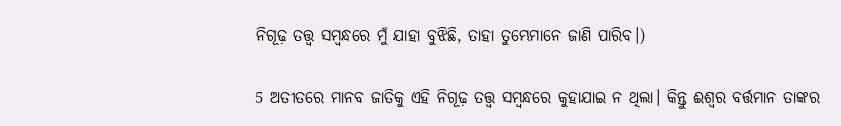ନିଗୂଢ଼ ତତ୍ତ୍ୱ ସମ୍ବନ୍ଧରେ ମୁଁ ଯାହା ବୁଝିଛି, ତାହା ତୁମ୍ଭେମାନେ ଜାଣି ପାରିବ।)

5 ଅତୀତରେ ମାନବ ଜାତିକୁ ଏହି ନିଗୂଢ଼ ତତ୍ତ୍ୱ ସମ୍ବନ୍ଧରେ କୁହାଯାଇ ନ ଥିଲା। କିନ୍ତୁ ଈଶ୍ୱର ବର୍ତ୍ତମାନ ତାଙ୍କର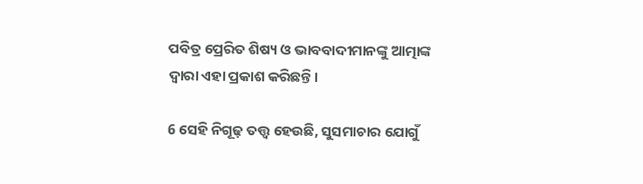ପବିତ୍ର ପ୍ରେରିତ ଶିଷ୍ୟ ଓ ଭାବବାଦୀମାନଙ୍କୁ ଆତ୍ମାଙ୍କ ଦ୍ୱାରା ଏହା ପ୍ରକାଶ କରିଛନ୍ତି।

6 ସେହି ନିଗୂଢ଼ ତତ୍ତ୍ୱ ହେଉଛି, ସୁସମାଚାର ଯୋଗୁଁ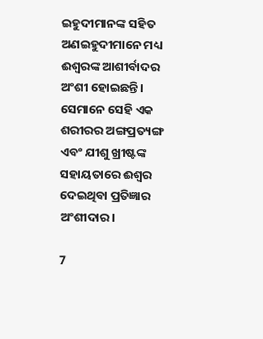ଇହୁଦୀମାନଙ୍କ ସହିତ ଅଣଇହୁଦୀମାନେ ମଧ୍ୟ ଈଶ୍ୱରଙ୍କ ଆଶୀର୍ବାଦର ଅଂଶୀ ହୋଇଛନ୍ତି। ସେମାନେ ସେହି ଏକ ଶରୀରର ଅଙ୍ଗପ୍ରତ୍ୟଙ୍ଗ ଏବଂ ଯୀଶୁ ଖ୍ରୀଷ୍ଟଙ୍କ ସହାୟତାରେ ଈଶ୍ୱର ଦେଇଥିବା ପ୍ରତିଜ୍ଞାର ଅଂଶୀଦାର।

7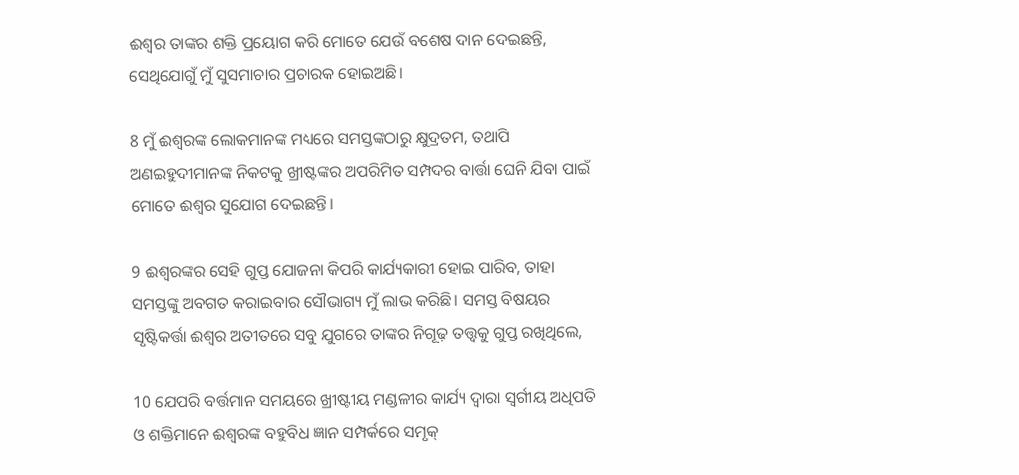ଈଶ୍ୱର ତାଙ୍କର ଶକ୍ତି ପ୍ରୟୋଗ କରି ମୋତେ ଯେଉଁ ବଶେଷ ଦାନ ଦେଇଛନ୍ତି, ସେଥିଯୋଗୁଁ ମୁଁ ସୁସମାଚାର ପ୍ରଚାରକ ହୋଇଅଛି।

8 ମୁଁ ଈଶ୍ୱରଙ୍କ ଲୋକମାନଙ୍କ ମଧ୍ୟରେ ସମସ୍ତଙ୍କଠାରୁ କ୍ଷୁଦ୍ରତମ, ତଥାପି ଅଣଇହୁଦୀମାନଙ୍କ ନିକଟକୁ ଖ୍ରୀଷ୍ଟଙ୍କର ଅପରିମିତ ସମ୍ପଦର ବାର୍ତ୍ତା ଘେନି ଯିବା ପାଇଁ ମୋତେ ଈଶ୍ୱର ସୁଯୋଗ ଦେଇଛନ୍ତି।

9 ଈଶ୍ୱରଙ୍କର ସେହି ଗୁପ୍ତ ଯୋଜନା କିପରି କାର୍ଯ୍ୟକାରୀ ହୋଇ ପାରିବ, ତାହା ସମସ୍ତଙ୍କୁ ଅବଗତ କରାଇବାର ସୌଭାଗ୍ୟ ମୁଁ ଲାଭ କରିଛି। ସମସ୍ତ ବିଷୟର ସୃଷ୍ଟିକର୍ତ୍ତା ଈଶ୍ୱର ଅତୀତରେ ସବୁ ଯୁଗରେ ତାଙ୍କର ନିଗୂଢ଼ ତତ୍ତ୍ୱକୁ ଗୁପ୍ତ ରଖିଥିଲେ,

10 ଯେପରି ବର୍ତ୍ତମାନ ସମୟରେ ଖ୍ରୀଷ୍ଟୀୟ ମଣ୍ଡଳୀର କାର୍ଯ୍ୟ ଦ୍ୱାରା ସ୍ୱର୍ଗୀୟ ଅଧିପତି ଓ ଶକ୍ତିମାନେ ଈଶ୍ୱରଙ୍କ ବହୁବିଧ ଜ୍ଞାନ ସମ୍ପର୍କରେ ସମୃକ୍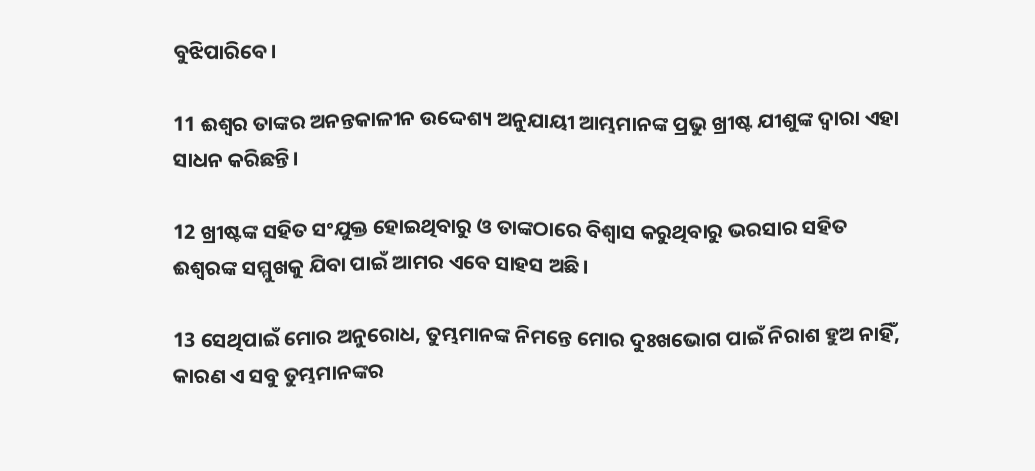ବୁଝିପାରିବେ।

11 ଈଶ୍ୱର ତାଙ୍କର ଅନନ୍ତକାଳୀନ ଉଦ୍ଦେଶ୍ୟ ଅନୁଯାୟୀ ଆମ୍ଭମାନଙ୍କ ପ୍ରଭୁ ଖ୍ରୀଷ୍ଟ ଯୀଶୁଙ୍କ ଦ୍ୱାରା ଏହା ସାଧନ କରିଛନ୍ତି।

12 ଖ୍ରୀଷ୍ଟଙ୍କ ସହିତ ସଂଯୁକ୍ତ ହୋଇଥିବାରୁ ଓ ତାଙ୍କଠାରେ ବିଶ୍ୱାସ କରୁଥିବାରୁ ଭରସାର ସହିତ ଈଶ୍ୱରଙ୍କ ସମ୍ମୁଖକୁ ଯିବା ପାଇଁ ଆମର ଏବେ ସାହସ ଅଛି।

13 ସେଥିପାଇଁ ମୋର ଅନୁରୋଧ, ତୁମ୍ଭମାନଙ୍କ ନିମନ୍ତେ ମୋର ଦୁଃଖଭୋଗ ପାଇଁ ନିରାଶ ହୁଅ ନାହିଁ, କାରଣ ଏ ସବୁ ତୁମ୍ଭମାନଙ୍କର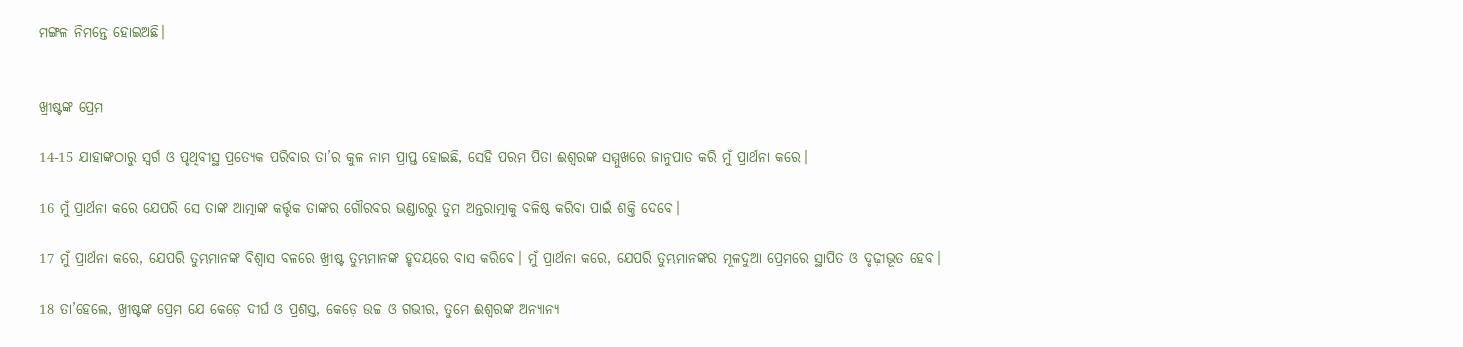ମଙ୍ଗଳ ନିମନ୍ତେ ହୋଇଅଛି।


ଖ୍ରୀଷ୍ଟଙ୍କ ପ୍ରେମ

14-15 ଯାହାଙ୍କଠାରୁ ସ୍ୱର୍ଗ ଓ ପୃଥିବୀସ୍ଥ ପ୍ରତ୍ୟେକ ପରିବାର ତା’ର କୁଳ ନାମ ପ୍ରାପ୍ତ ହୋଇଛି, ସେହି ପରମ ପିତା ଈଶ୍ୱରଙ୍କ ସମ୍ମୁଖରେ ଜାନୁପାତ କରି ମୁଁ ପ୍ରାର୍ଥନା କରେ।

16 ମୁଁ ପ୍ରାର୍ଥନା କରେ ଯେପରି ସେ ତାଙ୍କ ଆତ୍ମାଙ୍କ କର୍ତ୍ତୃକ ତାଙ୍କର ଗୌରବର ଭଣ୍ଡାରରୁ ତୁମ ଅନ୍ତରାତ୍ମାକୁ ବଳିଷ୍ଠ କରିବା ପାଇଁ ଶକ୍ତି ଦେବେ।

17 ମୁଁ ପ୍ରାର୍ଥନା କରେ, ଯେପରି ତୁମ୍ଭମାନଙ୍କ ବିଶ୍ୱାସ ବଳରେ ଖ୍ରୀଷ୍ଟ ତୁମ୍ଭମାନଙ୍କ ହୃଦୟରେ ବାସ କରିବେ। ମୁଁ ପ୍ରାର୍ଥନା କରେ, ଯେପରି ତୁମ୍ଭମାନଙ୍କର ମୂଳଦୁଆ ପ୍ରେମରେ ସ୍ଥାପିତ ଓ ଦୃଢ଼ୀଭୂତ ହେବ।

18 ତା’ହେଲେ, ଖ୍ରୀଷ୍ଟଙ୍କ ପ୍ରେମ ଯେ କେଡ଼େ ଦୀର୍ଘ ଓ ପ୍ରଶସ୍ତ, କେଡ଼େ ଉଚ୍ଚ ଓ ଗଭୀର, ତୁମେ ଈଶ୍ୱରଙ୍କ ଅନ୍ୟାନ୍ୟ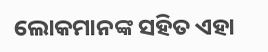ଲୋକମାନଙ୍କ ସହିତ ଏହା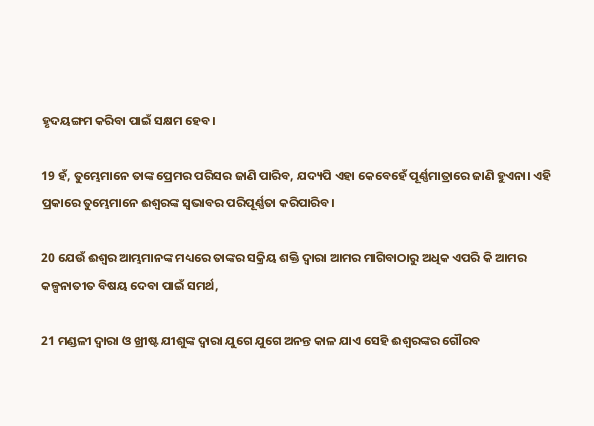ହୃଦୟଙ୍ଗମ କରିବା ପାଇଁ ସକ୍ଷମ ହେବ।

19 ହଁ, ତୁମ୍ଭେମାନେ ତାଙ୍କ ପ୍ରେମର ପରିସର ଜାଣି ପାରିବ, ଯଦ୍ୟପି ଏହା କେବେହେଁ ପୂର୍ଣ୍ଣମାତ୍ରାରେ ଜାଣି ହୁଏନା। ଏହି ପ୍ରକାରେ ତୁମ୍ଭେମାନେ ଈଶ୍ୱରଙ୍କ ସ୍ୱଭାବର ପରିପୂର୍ଣ୍ଣତା କରିପାରିବ।

20 ଯେଉଁ ଈଶ୍ୱର ଆମ୍ଭମାନଙ୍କ ମଧ୍ୟରେ ତାଙ୍କର ସକ୍ରିୟ ଶକ୍ତି ଦ୍ୱାରା ଆମର ମାଗିବାଠାରୁ ଅଧିକ ଏପରି କି ଆମର କଳ୍ପନାତୀତ ବିଷୟ ଦେବା ପାଇଁ ସମର୍ଥ,

21 ମଣ୍ଡଳୀ ଦ୍ୱାରା ଓ ଖ୍ରୀଷ୍ଟ ଯୀଶୁଙ୍କ ଦ୍ୱାରା ଯୁଗେ ଯୁଗେ ଅନନ୍ତ କାଳ ଯାଏ ସେହି ଈଶ୍ୱରଙ୍କର ଗୌରବ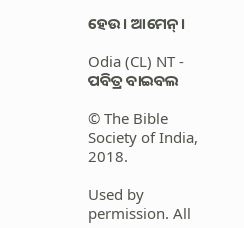ହେଉ। ଆମେନ୍।

Odia (CL) NT - ପବିତ୍ର ବାଇବଲ

© The Bible Society of India, 2018.

Used by permission. All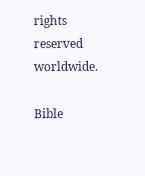rights reserved worldwide.

Bible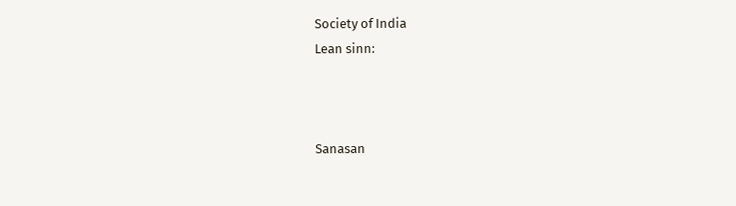Society of India
Lean sinn:



Sanasan